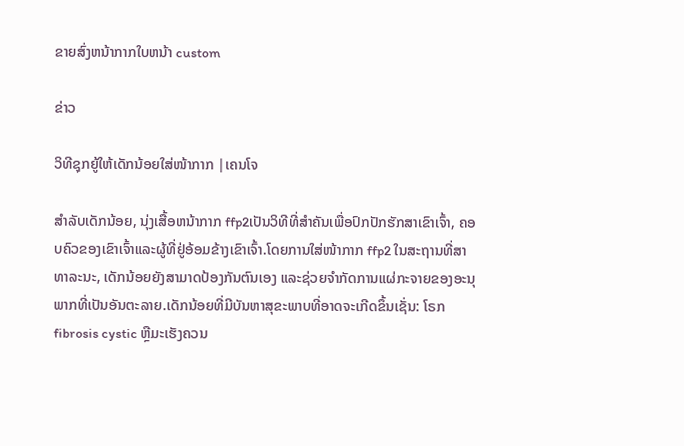ຂາຍສົ່ງຫນ້າກາກໃບຫນ້າ custom

ຂ່າວ

ວິທີຊຸກຍູ້ໃຫ້ເດັກນ້ອຍໃສ່ໜ້າກາກ |ເຄນໂຈ

ສໍາລັບເດັກນ້ອຍ, ນຸ່ງເສື້ອຫນ້າກາກ ffp2ເປັນວິທີທີ່ສໍາຄັນເພື່ອປົກປັກຮັກສາເຂົາເຈົ້າ, ຄອບຄົວຂອງເຂົາເຈົ້າແລະຜູ້ທີ່ຢູ່ອ້ອມຂ້າງເຂົາເຈົ້າ.ໂດຍການໃສ່ໜ້າກາກ ffp2 ໃນສະຖານທີ່ສາທາລະນະ, ເດັກນ້ອຍຍັງສາມາດປ້ອງກັນຕົນເອງ ແລະຊ່ວຍຈຳກັດການແຜ່ກະຈາຍຂອງອະນຸພາກທີ່ເປັນອັນຕະລາຍ.ເດັກນ້ອຍທີ່ມີບັນຫາສຸຂະພາບທີ່ອາດຈະເກີດຂຶ້ນເຊັ່ນ: ໂຣກ fibrosis cystic ຫຼືມະເຮັງຄວນ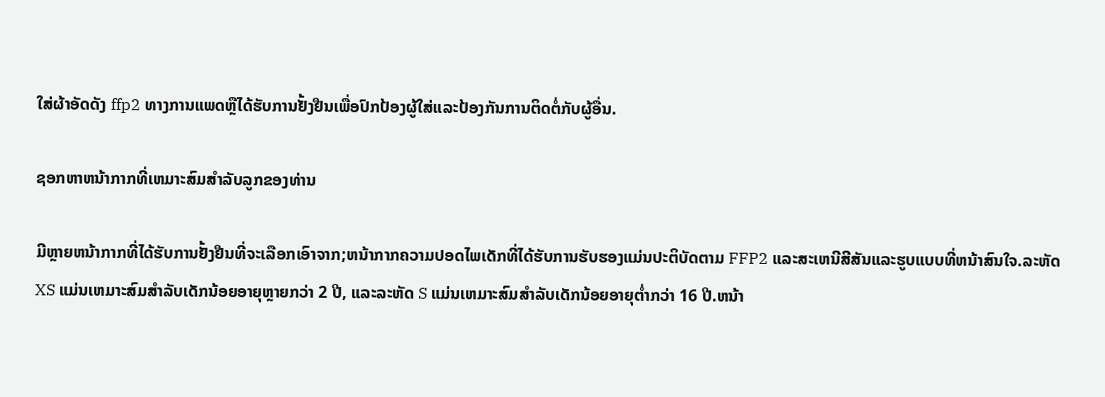ໃສ່ຜ້າອັດດັງ ffp2 ທາງການແພດຫຼືໄດ້ຮັບການຢັ້ງຢືນເພື່ອປົກປ້ອງຜູ້ໃສ່ແລະປ້ອງກັນການຕິດຕໍ່ກັບຜູ້ອື່ນ.

ຊອກຫາຫນ້າກາກທີ່ເຫມາະສົມສໍາລັບລູກຂອງທ່ານ

ມີຫຼາຍຫນ້າກາກທີ່ໄດ້ຮັບການຢັ້ງຢືນທີ່ຈະເລືອກເອົາຈາກ;ຫນ້າກາກຄວາມປອດໄພເດັກທີ່ໄດ້ຮັບການຮັບຮອງແມ່ນປະຕິບັດຕາມ FFP2 ແລະສະເຫນີສີສັນແລະຮູບແບບທີ່ຫນ້າສົນໃຈ.ລະຫັດ XS ແມ່ນເຫມາະສົມສໍາລັບເດັກນ້ອຍອາຍຸຫຼາຍກວ່າ 2 ປີ, ແລະລະຫັດ S ແມ່ນເຫມາະສົມສໍາລັບເດັກນ້ອຍອາຍຸຕ່ຳກວ່າ 16 ປີ.ຫນ້າ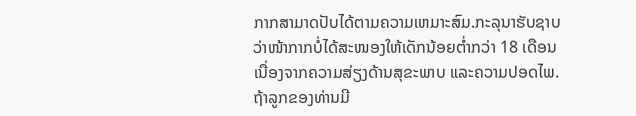ກາກສາມາດປັບໄດ້ຕາມຄວາມເຫມາະສົມ.ກະລຸນາຮັບຊາບວ່າໜ້າກາກບໍ່ໄດ້ສະໜອງໃຫ້ເດັກນ້ອຍຕ່ຳກວ່າ 18 ເດືອນ ເນື່ອງຈາກຄວາມສ່ຽງດ້ານສຸຂະພາບ ແລະຄວາມປອດໄພ.ຖ້າລູກຂອງທ່ານມີ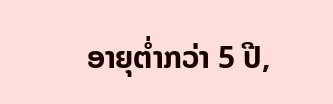ອາຍຸຕໍ່າກວ່າ 5 ປີ,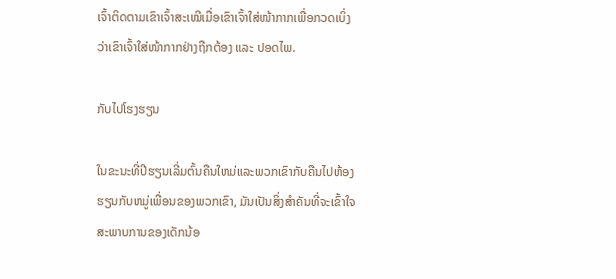ເຈົ້າຕິດຕາມເຂົາເຈົ້າສະເໝີເມື່ອເຂົາເຈົ້າໃສ່ໜ້າກາກເພື່ອກວດເບິ່ງວ່າເຂົາເຈົ້າໃສ່ໜ້າກາກຢ່າງຖືກຕ້ອງ ແລະ ປອດໄພ.

ກັບໄປໂຮງຮຽນ

ໃນຂະນະທີ່ປີຮຽນເລີ່ມຕົ້ນຄືນໃຫມ່ແລະພວກເຂົາກັບຄືນໄປຫ້ອງຮຽນກັບຫມູ່ເພື່ອນຂອງພວກເຂົາ, ມັນເປັນສິ່ງສໍາຄັນທີ່ຈະເຂົ້າໃຈສະພາບການຂອງເດັກນ້ອ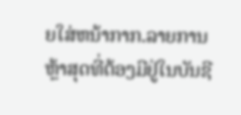ຍໃສ່ຫນ້າກາກ.ລາຍການຫຼ້າສຸດທີ່ຕ້ອງມີຢູ່ໃນບັນຊີ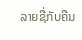ລາຍຊື່ກັບຄືນ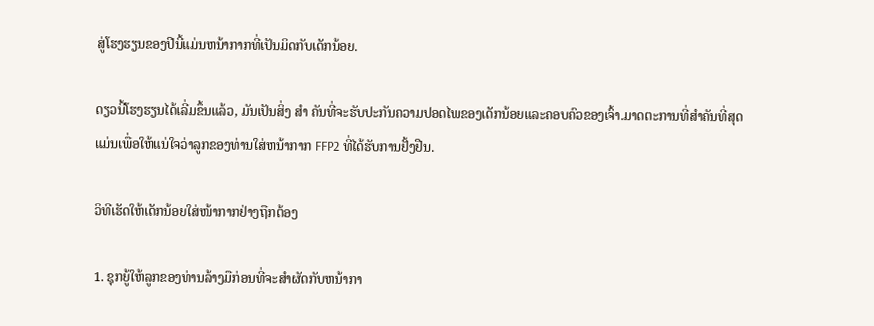ສູ່ໂຮງຮຽນຂອງປີນີ້ແມ່ນຫນ້າກາກທີ່ເປັນມິດກັບເດັກນ້ອຍ.

ດຽວນີ້ໂຮງຮຽນໄດ້ເລີ່ມຂຶ້ນແລ້ວ, ມັນເປັນສິ່ງ ສຳ ຄັນທີ່ຈະຮັບປະກັນຄວາມປອດໄພຂອງເດັກນ້ອຍແລະຄອບຄົວຂອງເຈົ້າ.ມາດຕະການທີ່ສໍາຄັນທີ່ສຸດແມ່ນເພື່ອໃຫ້ແນ່ໃຈວ່າລູກຂອງທ່ານໃສ່ຫນ້າກາກ FFP2 ທີ່ໄດ້ຮັບການຢັ້ງຢືນ.

ວິທີເຮັດໃຫ້ເດັກນ້ອຍໃສ່ໜ້າກາກຢ່າງຖືກຕ້ອງ

1. ຊຸກຍູ້ໃຫ້ລູກຂອງທ່ານລ້າງມືກ່ອນທີ່ຈະສໍາຜັດກັບຫນ້າກາ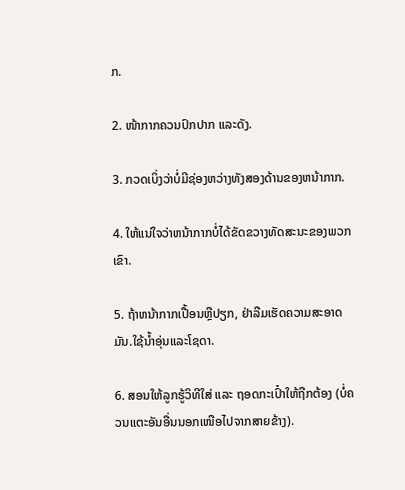ກ.

2. ໜ້າກາກຄວນປົກປາກ ແລະດັງ.

3. ກວດເບິ່ງວ່າບໍ່ມີຊ່ອງຫວ່າງທັງສອງດ້ານຂອງຫນ້າກາກ.

4. ໃຫ້ແນ່ໃຈວ່າຫນ້າກາກບໍ່ໄດ້ຂັດຂວາງທັດສະນະຂອງພວກເຂົາ.

5. ຖ້າຫນ້າກາກເປື້ອນຫຼືປຽກ, ຢ່າລືມເຮັດຄວາມສະອາດມັນ.ໃຊ້ນ້ຳອຸ່ນແລະໂຊດາ.

6. ສອນໃຫ້ລູກຮູ້ວິທີໃສ່ ແລະ ຖອດກະເປົ໋າໃຫ້ຖືກຕ້ອງ (ບໍ່ຄວນແຕະອັນອື່ນນອກເໜືອໄປຈາກສາຍຂ້າງ).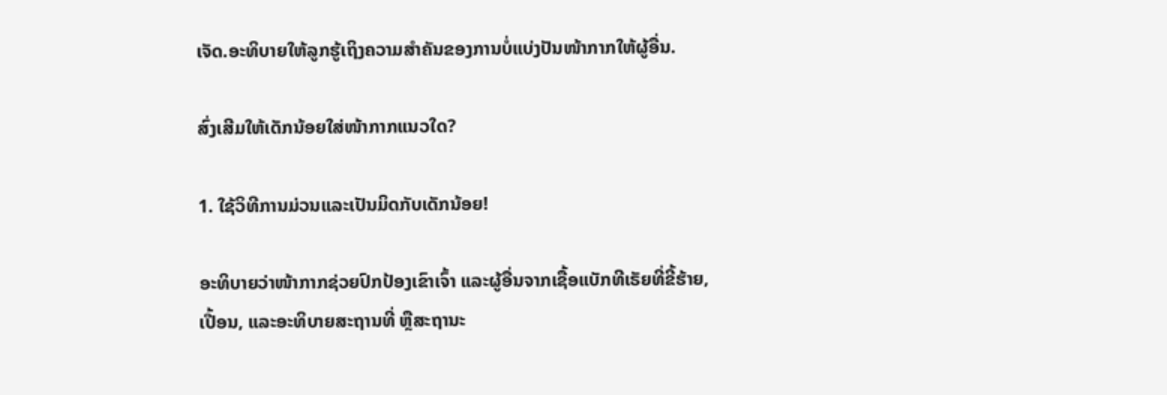ເຈັດ.ອະທິບາຍໃຫ້ລູກຮູ້ເຖິງຄວາມສຳຄັນຂອງການບໍ່ແບ່ງປັນໜ້າກາກໃຫ້ຜູ້ອື່ນ.

ສົ່ງເສີມໃຫ້ເດັກນ້ອຍໃສ່ໜ້າກາກແນວໃດ?

1. ໃຊ້ວິທີການມ່ວນແລະເປັນມິດກັບເດັກນ້ອຍ!

ອະທິບາຍວ່າໜ້າກາກຊ່ວຍປົກປ້ອງເຂົາເຈົ້າ ແລະຜູ້ອື່ນຈາກເຊື້ອແບັກທີເຣັຍທີ່ຂີ້ຮ້າຍ, ເປື້ອນ, ແລະອະທິບາຍສະຖານທີ່ ຫຼືສະຖານະ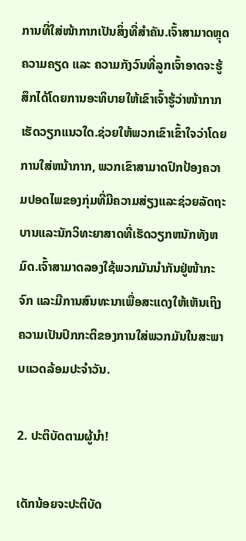ການທີ່ໃສ່ໜ້າກາກເປັນສິ່ງທີ່ສຳຄັນ.ເຈົ້າສາມາດຫຼຸດຄວາມຄຽດ ແລະ ຄວາມກັງວົນທີ່ລູກເຈົ້າອາດຈະຮູ້ສຶກໄດ້ໂດຍການອະທິບາຍໃຫ້ເຂົາເຈົ້າຮູ້ວ່າໜ້າກາກເຮັດວຽກແນວໃດ.ຊ່ວຍໃຫ້ພວກເຂົາເຂົ້າໃຈວ່າໂດຍການໃສ່ຫນ້າກາກ, ພວກເຂົາສາມາດປົກປ້ອງຄວາມປອດໄພຂອງກຸ່ມທີ່ມີຄວາມສ່ຽງແລະຊ່ວຍລັດຖະບານແລະນັກວິທະຍາສາດທີ່ເຮັດວຽກຫນັກທັງຫມົດ.ເຈົ້າສາມາດລອງໃຊ້ພວກມັນນຳກັນຢູ່ໜ້າກະຈົກ ແລະມີການສົນທະນາເພື່ອສະແດງໃຫ້ເຫັນເຖິງຄວາມເປັນປົກກະຕິຂອງການໃສ່ພວກມັນໃນສະພາບແວດລ້ອມປະຈໍາວັນ.

2. ປະຕິບັດຕາມຜູ້ນໍາ!

ເດັກນ້ອຍຈະປະຕິບັດ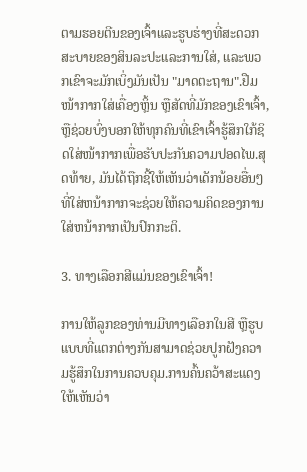ຕາມຮອຍຕີນຂອງເຈົ້າແລະຮູບຮ່າງທີ່ສະດວກສະບາຍຂອງສິນລະປະແລະການໃສ່, ແລະພວກເຂົາຈະມັກເບິ່ງມັນເປັນ "ມາດຕະຖານ".ຢືມໜ້າກາກໃສ່ເຄື່ອງຫຼິ້ນ ຫຼືສັດທີ່ມັກຂອງເຂົາເຈົ້າ, ຫຼືຊ່ວຍບົ່ງບອກໃຫ້ທຸກຄົນທີ່ເຂົາເຈົ້າຮູ້ສຶກໃກ້ຊິດໃສ່ໜ້າກາກເພື່ອຮັບປະກັນຄວາມປອດໄພ.ສຸດທ້າຍ, ມັນໄດ້ຖືກຊີ້ໃຫ້ເຫັນວ່າເດັກນ້ອຍອື່ນໆທີ່ໃສ່ຫນ້າກາກຈະຊ່ວຍໃຫ້ຄວາມຄິດຂອງການໃສ່ຫນ້າກາກເປັນປົກກະຕິ.

3. ທາງເລືອກສີແມ່ນຂອງເຂົາເຈົ້າ!

ການໃຫ້ລູກຂອງທ່ານມີທາງເລືອກໃນສີ ຫຼືຮູບແບບທີ່ແຕກຕ່າງກັນສາມາດຊ່ວຍປູກຝັງຄວາມຮູ້ສຶກໃນການຄວບຄຸມ.ການຄົ້ນຄວ້າສະແດງໃຫ້ເຫັນວ່າ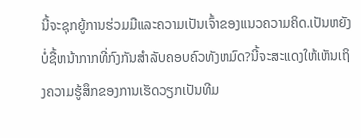ນີ້ຈະຊຸກຍູ້ການຮ່ວມມືແລະຄວາມເປັນເຈົ້າຂອງແນວຄວາມຄິດ.ເປັນຫຍັງບໍ່ຊື້ຫນ້າກາກທີ່ກົງກັນສໍາລັບຄອບຄົວທັງຫມົດ?ນີ້ຈະສະແດງໃຫ້ເຫັນເຖິງຄວາມຮູ້ສຶກຂອງການເຮັດວຽກເປັນທີມ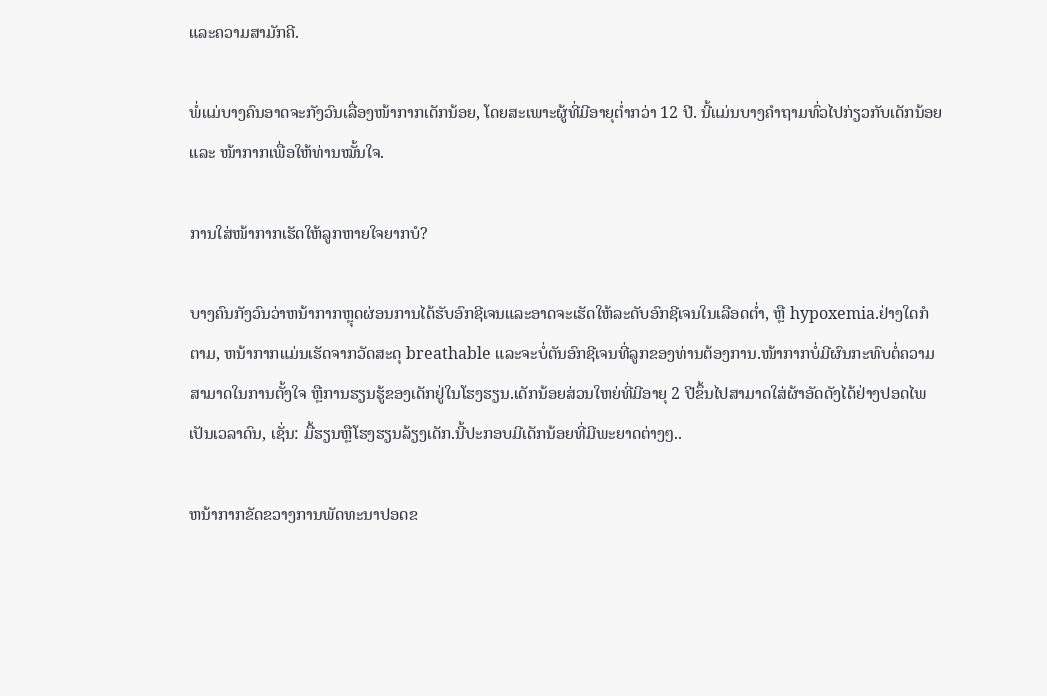ແລະຄວາມສາມັກຄີ.

ພໍ່ແມ່ບາງຄົນອາດຈະກັງວົນເລື່ອງໜ້າກາກເດັກນ້ອຍ, ໂດຍສະເພາະຜູ້ທີ່ມີອາຍຸຕ່ຳກວ່າ 12 ປີ. ນີ້ແມ່ນບາງຄຳຖາມທົ່ວໄປກ່ຽວກັບເດັກນ້ອຍ ແລະ ໜ້າກາກເພື່ອໃຫ້ທ່ານໝັ້ນໃຈ.

ການໃສ່ໜ້າກາກເຮັດໃຫ້ລູກຫາຍໃຈຍາກບໍ?

ບາງຄົນກັງວົນວ່າຫນ້າກາກຫຼຸດຜ່ອນການໄດ້ຮັບອົກຊີເຈນແລະອາດຈະເຮັດໃຫ້ລະດັບອົກຊີເຈນໃນເລືອດຕ່ຳ, ຫຼື hypoxemia.ຢ່າງໃດກໍຕາມ, ຫນ້າກາກແມ່ນເຮັດຈາກວັດສະດຸ breathable ແລະຈະບໍ່ຕັນອົກຊີເຈນທີ່ລູກຂອງທ່ານຕ້ອງການ.ໜ້າກາກບໍ່ມີຜົນກະທົບຕໍ່ຄວາມສາມາດໃນການຕັ້ງໃຈ ຫຼືການຮຽນຮູ້ຂອງເດັກຢູ່ໃນໂຮງຮຽນ.ເດັກນ້ອຍສ່ວນໃຫຍ່ທີ່ມີອາຍຸ 2 ປີຂຶ້ນໄປສາມາດໃສ່ຜ້າອັດດັງໄດ້ຢ່າງປອດໄພເປັນເວລາດົນ, ເຊັ່ນ: ມື້ຮຽນຫຼືໂຮງຮຽນລ້ຽງເດັກ.ນີ້ປະກອບມີເດັກນ້ອຍທີ່ມີພະຍາດຕ່າງໆ..

ຫນ້າກາກຂັດຂວາງການພັດທະນາປອດຂ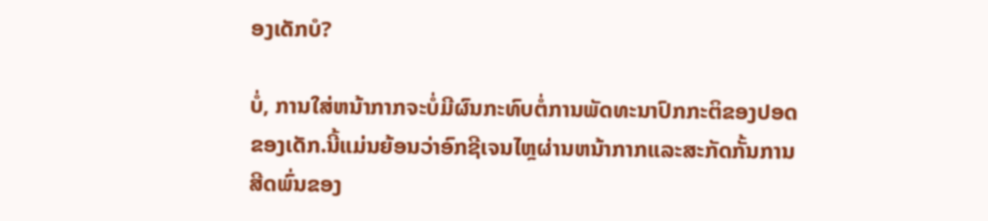ອງເດັກບໍ?

ບໍ່, ການໃສ່ຫນ້າກາກຈະບໍ່ມີຜົນກະທົບຕໍ່ການພັດທະນາປົກກະຕິຂອງປອດຂອງເດັກ.ນີ້ແມ່ນຍ້ອນວ່າອົກຊີເຈນໄຫຼຜ່ານຫນ້າກາກແລະສະກັດກັ້ນການສີດພົ່ນຂອງ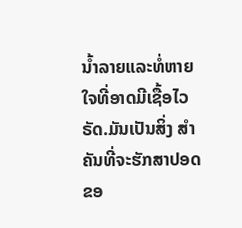ນໍ້າລາຍແລະທໍ່ຫາຍໃຈທີ່ອາດມີເຊື້ອໄວຣັດ.ມັນເປັນສິ່ງ ສຳ ຄັນທີ່ຈະຮັກສາປອດຂອ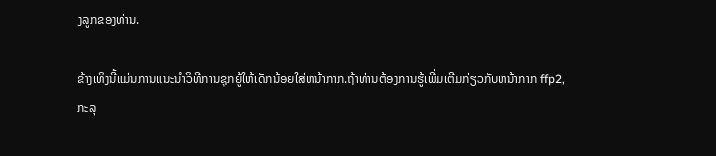ງລູກຂອງທ່ານ.

ຂ້າງເທິງນີ້ແມ່ນການແນະນໍາວິທີການຊຸກຍູ້ໃຫ້ເດັກນ້ອຍໃສ່ຫນ້າກາກ.ຖ້າທ່ານຕ້ອງການຮູ້ເພີ່ມເຕີມກ່ຽວກັບຫນ້າກາກ ffp2, ກະລຸ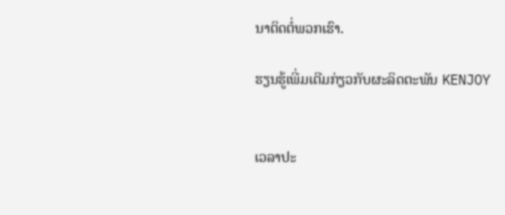ນາຕິດຕໍ່ພວກເຮົາ.

ຮຽນຮູ້ເພີ່ມເຕີມກ່ຽວກັບຜະລິດຕະພັນ KENJOY


ເວລາປະ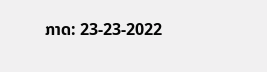ກາດ: 23-23-2022